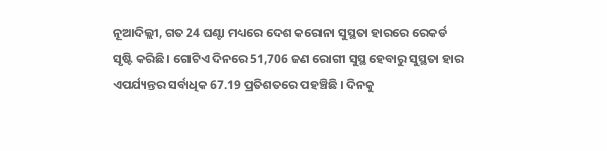ନୂଆଦିଲ୍ଲୀ, ଗତ 24 ଘଣ୍ଟା ମଧ୍ୟରେ ଦେଶ କରୋନା ସୁସ୍ଥତା ହାରରେ ରେକର୍ଡ ସୃଷ୍ଟି କରିଛି। ଗୋଟିଏ ଦିନରେ 51,706 ଜଣ ରୋଗୀ ସୁସ୍ଥ ହେବାରୁ ସୁସ୍ଥତା ହାର ଏପର୍ଯ୍ୟନ୍ତର ସର୍ବାଧିକ 67.19 ପ୍ରତିଶତରେ ପହଞ୍ଚିଛି । ଦିନକୁ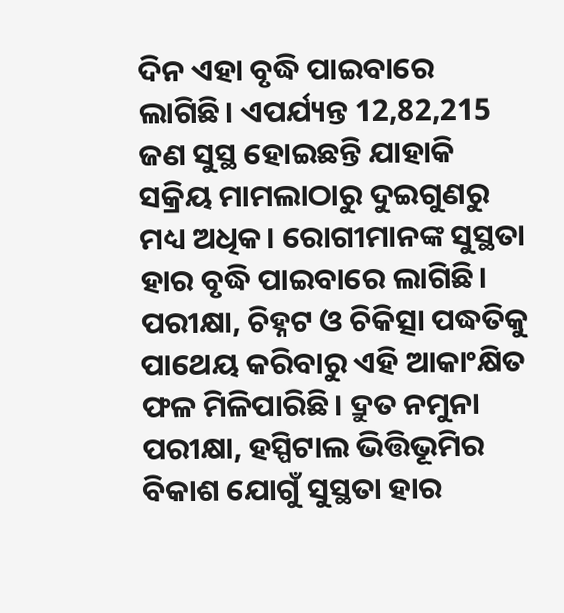ଦିନ ଏହା ବୃଦ୍ଧି ପାଇବାରେ ଲାଗିଛି। ଏପର୍ଯ୍ୟନ୍ତ 12,82,215 ଜଣ ସୁସ୍ଥ ହୋଇଛନ୍ତି ଯାହାକି ସକ୍ରିୟ ମାମଲାଠାରୁ ଦୁଇଗୁଣରୁ ମଧ୍ୟ ଅଧିକ। ରୋଗୀମାନଙ୍କ ସୁସ୍ଥତା ହାର ବୃଦ୍ଧି ପାଇବାରେ ଲାଗିଛି।
ପରୀକ୍ଷା, ଚିହ୍ନଟ ଓ ଚିକିତ୍ସା ପଦ୍ଧତିକୁ ପାଥେୟ କରିବାରୁ ଏହି ଆକାଂକ୍ଷିତ ଫଳ ମିଳିପାରିଛି। ଦ୍ରୁତ ନମୁନା ପରୀକ୍ଷା, ହସ୍ପିଟାଲ ଭିତ୍ତିଭୂମିର ବିକାଶ ଯୋଗୁଁ ସୁସ୍ଥତା ହାର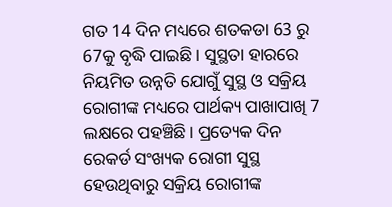ଗତ 14 ଦିନ ମଧ୍ୟରେ ଶତକଡା 63 ରୁ 67କୁ ବୃଦ୍ଧି ପାଇଛି। ସୁସ୍ଥତା ହାରରେ ନିୟମିତ ଉନ୍ନତି ଯୋଗୁଁ ସୁସ୍ଥ ଓ ସକ୍ରିୟ ରୋଗୀଙ୍କ ମଧ୍ୟରେ ପାର୍ଥକ୍ୟ ପାଖାପାଖି 7 ଲକ୍ଷରେ ପହଞ୍ଚିଛି। ପ୍ରତ୍ୟେକ ଦିନ ରେକର୍ଡ ସଂଖ୍ୟକ ରୋଗୀ ସୁସ୍ଥ ହେଉଥିବାରୁ ସକ୍ରିୟ ରୋଗୀଙ୍କ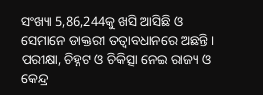ସଂଖ୍ୟା 5,86,244କୁ ଖସି ଆସିଛି ଓ ସେମାନେ ଡାକ୍ତରୀ ତତ୍ଵାବଧାନରେ ଅଛନ୍ତି।
ପରୀକ୍ଷା, ଚିହ୍ନଟ ଓ ଚିକିତ୍ସା ନେଇ ରାଜ୍ୟ ଓ କେନ୍ଦ୍ର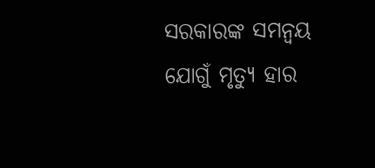ସରକାରଙ୍କ ସମନ୍ଵୟ ଯୋଗୁଁ ମୃତ୍ୟୁ ହାର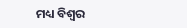ମଧ୍ୟ ବିଶ୍ଵର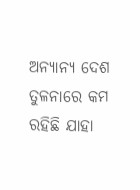ଅନ୍ୟାନ୍ୟ ଦେଶ ତୁଳନାରେ କମ ରହିଛି ଯାହା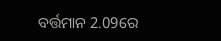ବର୍ତ୍ତମାନ 2.09ରେ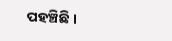ପହଞ୍ଚିଛି ।